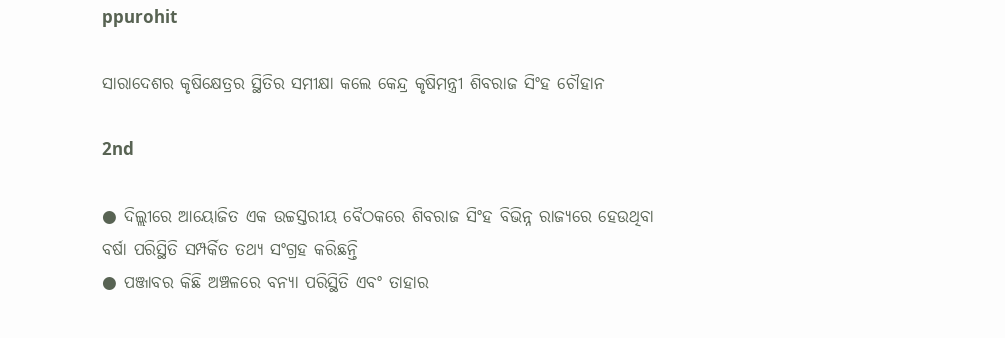ppurohit

ସାରାଦେଶର କୃଷିକ୍ଷେତ୍ରର ସ୍ଥିତିର ସମୀକ୍ଷା କଲେ କେନ୍ଦ୍ର କୃଷିମନ୍ତ୍ରୀ ଶିବରାଜ ସିଂହ ଚୌହାନ

2nd

● ଦିଲ୍ଲୀରେ ଆୟୋଜିତ ଏକ ଉଚ୍ଚସ୍ତରୀୟ ବୈଠକରେ ଶିବରାଜ ସିଂହ ବିଭିନ୍ନ ରାଜ୍ୟରେ ହେଉଥିବା ବର୍ଷା ପରିସ୍ଥିତି ସମ୍ପର୍କିତ ତଥ୍ୟ ସଂଗ୍ରହ କରିଛନ୍ତି
● ପଞ୍ଜାବର କିଛି ଅଞ୍ଚଳରେ ବନ୍ୟା ପରିସ୍ଥିତି ଏବଂ ତାହାର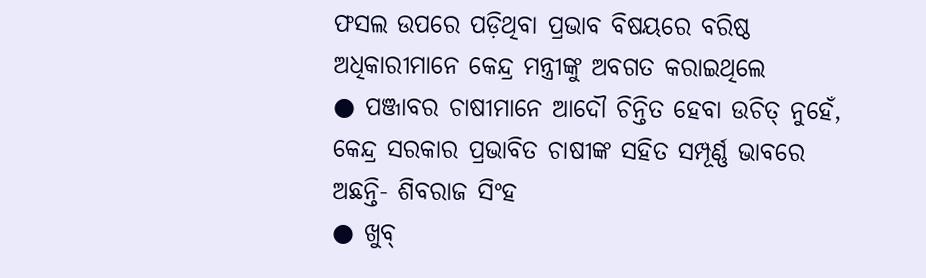ଫସଲ ଉପରେ ପଡ଼ିଥିବା ପ୍ରଭାବ ବିଷୟରେ ବରିଷ୍ଠ ଅଧିକାରୀମାନେ କେନ୍ଦ୍ର ମନ୍ତ୍ରୀଙ୍କୁ ଅବଗତ କରାଇଥିଲେ
● ପଞ୍ଜାବର ଚାଷୀମାନେ ଆଦୌ ଚିନ୍ତିତ ହେବା ଉଚିତ୍ ନୁହେଁ, କେନ୍ଦ୍ର ସରକାର ପ୍ରଭାବିତ ଚାଷୀଙ୍କ ସହିତ ସମ୍ପୂର୍ଣ୍ଣ ଭାବରେ ଅଛନ୍ତି- ଶିବରାଜ ସିଂହ
● ଖୁବ୍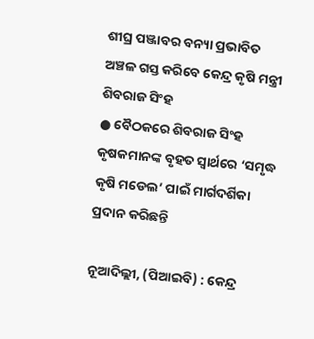ଶୀଘ୍ର ପଞ୍ଜାବର ବନ୍ୟା ପ୍ରଭାବିତ ଅଞ୍ଚଳ ଗସ୍ତ କରିବେ କେନ୍ଦ୍ର କୃଷି ମନ୍ତ୍ରୀ ଶିବରାଜ ସିଂହ
● ବୈଠକରେ ଶିବରାଜ ସିଂହ କୃଷକମାନଙ୍କ ବୃହତ ସ୍ୱାର୍ଥରେ ‘ସମୃଦ୍ଧ କୃଷି ମଡେଲ’ ପାଇଁ ମାର୍ଗଦର୍ଶିକା ପ୍ରଦାନ କରିଛନ୍ତି

ନୂଆଦିଲ୍ଲୀ, (ପିଆଇବି) : କେନ୍ଦ୍ର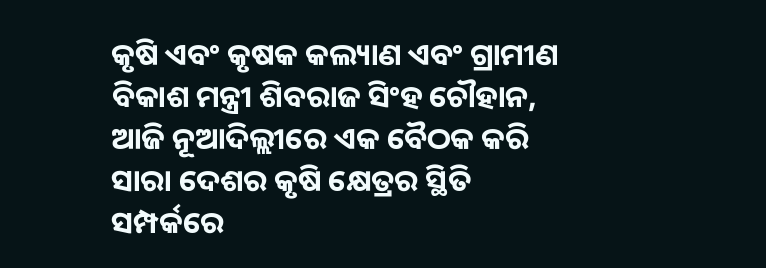କୃଷି ଏବଂ କୃଷକ କଲ୍ୟାଣ ଏବଂ ଗ୍ରାମୀଣ ବିକାଶ ମନ୍ତ୍ରୀ ଶିବରାଜ ସିଂହ ଚୌହାନ, ଆଜି ନୂଆଦିଲ୍ଲୀରେ ଏକ ବୈଠକ କରି ସାରା ଦେଶର କୃଷି କ୍ଷେତ୍ରର ସ୍ଥିତି ସମ୍ପର୍କରେ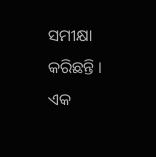ସମୀକ୍ଷା କରିଛନ୍ତି । ଏକ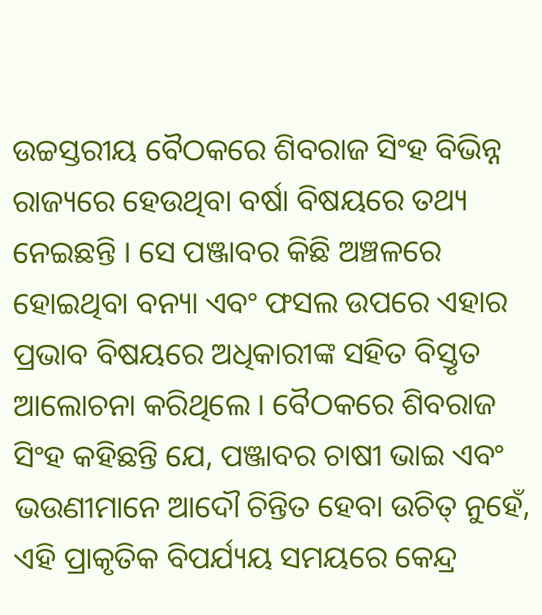ଉଚ୍ଚସ୍ତରୀୟ ବୈଠକରେ ଶିବରାଜ ସିଂହ ବିଭିନ୍ନ ରାଜ୍ୟରେ ହେଉଥିବା ବର୍ଷା ବିଷୟରେ ତଥ୍ୟ ନେଇଛନ୍ତି । ସେ ପଞ୍ଜାବର କିଛି ଅଞ୍ଚଳରେ ହୋଇଥିବା ବନ୍ୟା ଏବଂ ଫସଲ ଉପରେ ଏହାର ପ୍ରଭାବ ବିଷୟରେ ଅଧିକାରୀଙ୍କ ସହିତ ବିସ୍ତୃତ ଆଲୋଚନା କରିଥିଲେ । ବୈଠକରେ ଶିବରାଜ ସିଂହ କହିଛନ୍ତି ଯେ, ପଞ୍ଜାବର ଚାଷୀ ଭାଇ ଏବଂ ଭଉଣୀମାନେ ଆଦୌ ଚିନ୍ତିତ ହେବା ଉଚିତ୍ ନୁହେଁ, ଏହି ପ୍ରାକୃତିକ ବିପର୍ଯ୍ୟୟ ସମୟରେ କେନ୍ଦ୍ର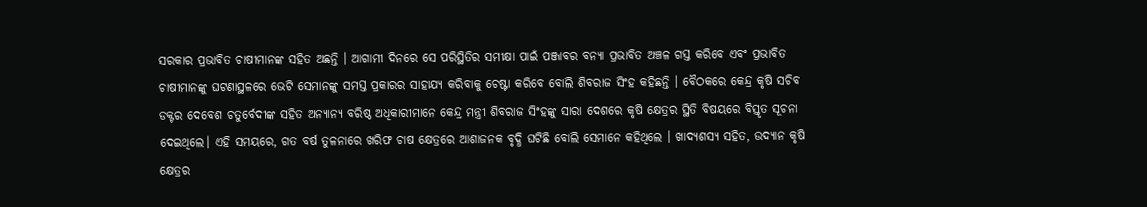ସରକାର ପ୍ରଭାବିତ ଚାଷୀମାନଙ୍କ ସହିତ ଅଛନ୍ତି । ଆଗାମୀ ଦିନରେ ସେ ପରିସ୍ଥିତିର ସମୀକ୍ଷା ପାଇଁ ପଞ୍ଜାବର ବନ୍ୟା ପ୍ରଭାବିତ ଅଞ୍ଚଳ ଗସ୍ତ କରିବେ ଏବଂ ପ୍ରଭାବିତ ଚାଷୀମାନଙ୍କୁ ଘଟଣାସ୍ଥଳରେ ଭେଟି ସେମାନଙ୍କୁ ସମସ୍ତ ପ୍ରକାରର ସାହାଯ୍ୟ କରିବାକୁ ଚେଷ୍ଟା କରିବେ ବୋଲି ଶିବରାଜ ସିଂହ କହିଛନ୍ତି । ବୈଠକରେ କେନ୍ଦ୍ର କୃଷି ସଚିବ ଡକ୍ଟର ଦେବେଶ ଚତୁର୍ବେଦୀଙ୍କ ସହିତ ଅନ୍ୟାନ୍ୟ ବରିଷ୍ଠ ଅଧିକାରୀମାନେ କେନ୍ଦ୍ର ମନ୍ତ୍ରୀ ଶିବରାଜ ସିଂହଙ୍କୁ ସାରା ଦେଶରେ କୃଷି କ୍ଷେତ୍ରର ସ୍ଥିତି ବିଷୟରେ ବିସ୍ତୃତ ସୂଚନା ଦେଇଥିଲେ। ଏହି ସମୟରେ, ଗତ ବର୍ଷ ତୁଳନାରେ ଖରିଫ ଚାଷ କ୍ଷେତ୍ରରେ ଆଶାଜନକ ବୃଦ୍ଧି ଘଟିଛି ବୋଲି ସେମାନେ କହିଥିଲେ । ଖାଦ୍ୟଶସ୍ୟ ସହିତ, ଉଦ୍ୟାନ କୃଷି କ୍ଷେତ୍ରର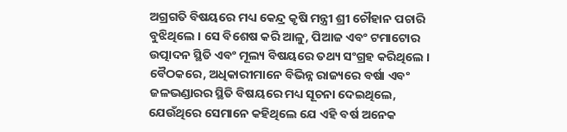ଅଗ୍ରଗତି ବିଷୟରେ ମଧ୍ୟ କେନ୍ଦ୍ର କୃଷି ମନ୍ତ୍ରୀ ଶ୍ରୀ ଚୌହାନ ପଚାରି ବୁଝିଥିଲେ । ସେ ବିଶେଷ କରି ଆଳୁ, ପିଆଜ ଏବଂ ଟମାଟୋର ଉତ୍ପାଦନ ସ୍ଥିତି ଏବଂ ମୂଲ୍ୟ ବିଷୟରେ ତଥ୍ୟ ସଂଗ୍ରହ କରିଥିଲେ । ବୈଠକରେ, ଅଧିକାରୀମାନେ ବିଭିନ୍ନ ରାଜ୍ୟରେ ବର୍ଷା ଏବଂ ଜଳଭଣ୍ଡାରର ସ୍ଥିତି ବିଷୟରେ ମଧ୍ୟ ସୂଚନା ଦେଇଥିଲେ, ଯେଉଁଥିରେ ସେମାନେ କହିଥିଲେ ଯେ ଏହି ବର୍ଷ ଅନେକ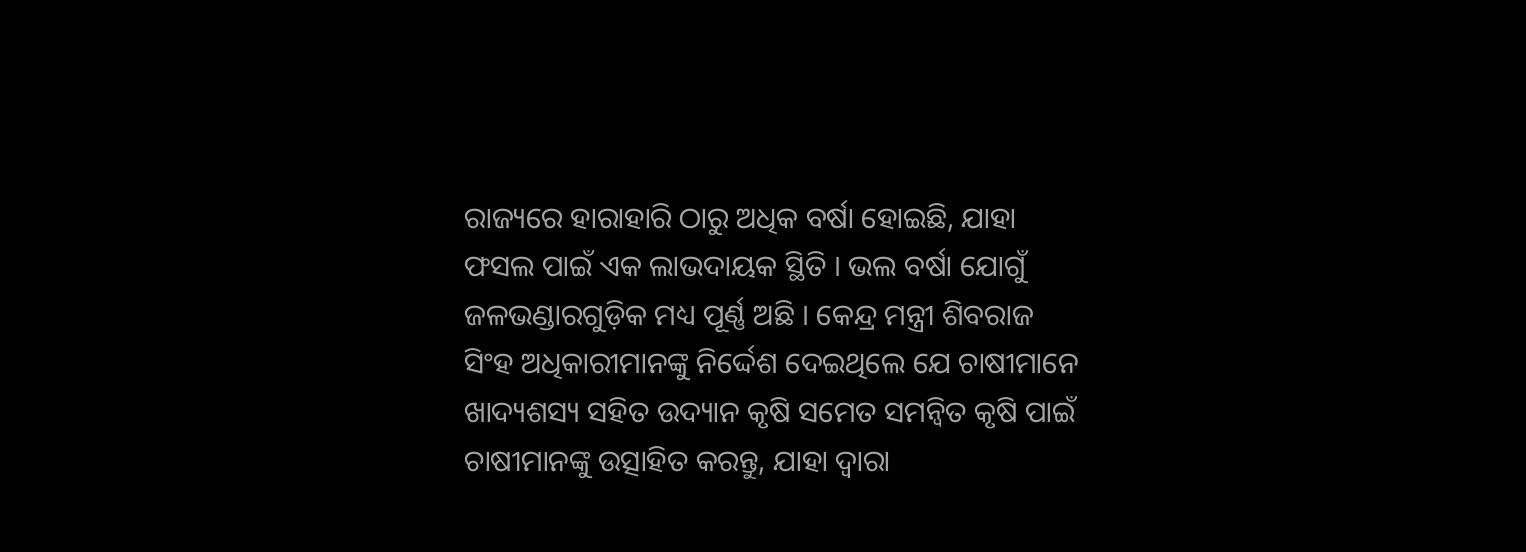ରାଜ୍ୟରେ ହାରାହାରି ଠାରୁ ଅଧିକ ବର୍ଷା ହୋଇଛି, ଯାହା ଫସଲ ପାଇଁ ଏକ ଲାଭଦାୟକ ସ୍ଥିତି । ଭଲ ବର୍ଷା ଯୋଗୁଁ ଜଳଭଣ୍ଡାରଗୁଡ଼ିକ ମଧ୍ୟ ପୂର୍ଣ୍ଣ ଅଛି । କେନ୍ଦ୍ର ମନ୍ତ୍ରୀ ଶିବରାଜ ସିଂହ ଅଧିକାରୀମାନଙ୍କୁ ନିର୍ଦ୍ଦେଶ ଦେଇଥିଲେ ଯେ ଚାଷୀମାନେ ଖାଦ୍ୟଶସ୍ୟ ସହିତ ଉଦ୍ୟାନ କୃଷି ସମେତ ସମନ୍ୱିତ କୃଷି ପାଇଁ ଚାଷୀମାନଙ୍କୁ ଉତ୍ସାହିତ କରନ୍ତୁ, ଯାହା ଦ୍ୱାରା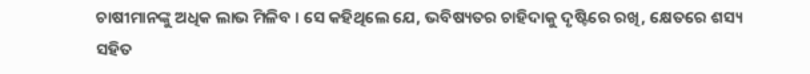ଚାଷୀମାନଙ୍କୁ ଅଧିକ ଲାଭ ମିଳିବ । ସେ କହିଥିଲେ ଯେ, ଭବିଷ୍ୟତର ଚାହିଦାକୁ ଦୃଷ୍ଟିରେ ରଖି, କ୍ଷେତରେ ଶସ୍ୟ ସହିତ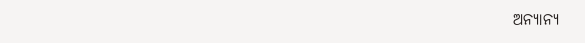ଅନ୍ୟାନ୍ୟ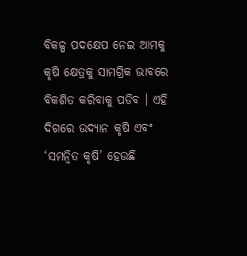ବିକଳ୍ପ ପଦକ୍ଷେପ ନେଇ ଆମକୁ କୃଷି କ୍ଷେତ୍ରକୁ ସାମଗ୍ରିକ ଭାବରେ ବିକଶିତ କରିବାକୁ ପଡିବ । ଏହି ଦିଗରେ ଉଦ୍ୟାନ କୃଷି ଏବଂ ‘ସମନ୍ବିତ କୃଷି’ ହେଉଛି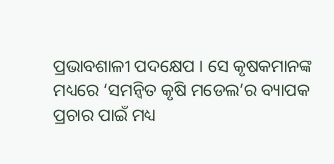ପ୍ରଭାବଶାଳୀ ପଦକ୍ଷେପ । ସେ କୃଷକମାନଙ୍କ ମଧ୍ୟରେ ‘ସମନ୍ବିତ କୃଷି ମଡେଲ’ର ବ୍ୟାପକ ପ୍ରଚାର ପାଇଁ ମଧ୍ୟ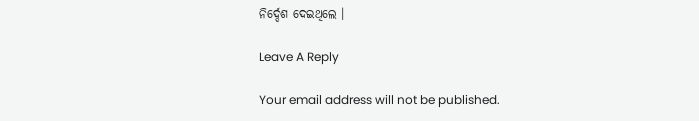ନିର୍ଦ୍ଦେଶ ଦେଇଥିଲେ ।

Leave A Reply

Your email address will not be published.